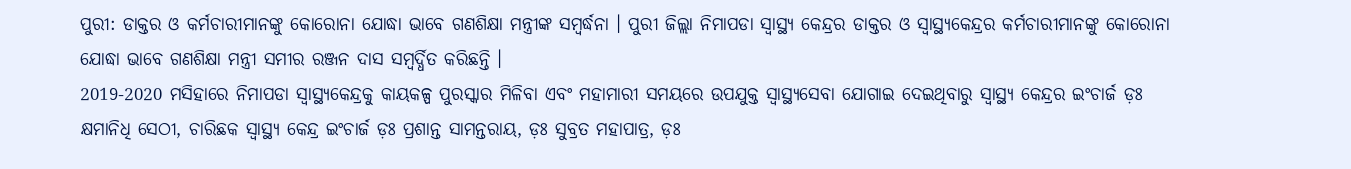ପୁରୀ: ଡାକ୍ତର ଓ କର୍ମଚାରୀମାନଙ୍କୁ କୋରୋନା ଯୋଦ୍ଧା ଭାବେ ଗଣଶିକ୍ଷା ମନ୍ତ୍ରୀଙ୍କ ସମ୍ବର୍ଦ୍ଧନା । ପୁରୀ ଜିଲ୍ଲା ନିମାପଡା ସ୍ବାସ୍ଥ୍ୟ କେନ୍ଦ୍ରର ଡାକ୍ତର ଓ ସ୍ବାସ୍ଥ୍ୟକେନ୍ଦ୍ରର କର୍ମଚାରୀମାନଙ୍କୁ କୋରୋନା ଯୋଦ୍ଧା ଭାବେ ଗଣଶିକ୍ଷା ମନ୍ତ୍ରୀ ସମୀର ରଞ୍ଜନ ଦାସ ସମ୍ବର୍ଦ୍ଧିତ କରିଛନ୍ତି ।
2019-2020 ମସିହାରେ ନିମାପଡା ସ୍ବାସ୍ଥ୍ୟକେନ୍ଦ୍ରକୁ କାୟକଳ୍ପ ପୁରସ୍କାର ମିଳିବା ଏବଂ ମହାମାରୀ ସମୟରେ ଉପଯୁକ୍ତ ସ୍ବାସ୍ଥ୍ୟସେବା ଯୋଗାଇ ଦେଇଥିବାରୁ ସ୍ୱାସ୍ଥ୍ୟ କେନ୍ଦ୍ରର ଇଂଚାର୍ଜ ଡ଼ଃ କ୍ଷମାନିଧି ସେଠୀ, ଚାରିଛକ ସ୍ୱାସ୍ଥ୍ୟ କେନ୍ଦ୍ର ଇଂଚାର୍ଜ ଡ଼ଃ ପ୍ରଶାନ୍ତ ସାମନ୍ତରାୟ, ଡ଼ଃ ସୁବ୍ରତ ମହାପାତ୍ର, ଡ଼ଃ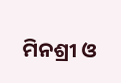ମିନଶ୍ରୀ ଓ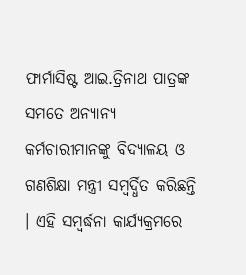ଫାର୍ମାସିଷ୍ଟ ଆଇ.ତ୍ରିନାଥ ପାତ୍ରଙ୍କ ସମତେ ଅନ୍ୟାନ୍ୟ କର୍ମଚାରୀମାନଙ୍କୁ ବିଦ୍ୟାଳୟ ଓ ଗଣଶିକ୍ଷା ମନ୍ତ୍ରୀ ସମ୍ବର୍ଦ୍ଧିତ କରିଛନ୍ତି । ଏହି ସମ୍ବର୍ଦ୍ଧନା କାର୍ଯ୍ୟକ୍ରମରେ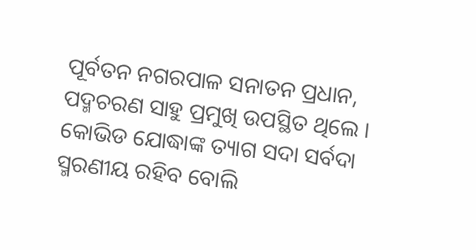ପୂର୍ବତନ ନଗରପାଳ ସନାତନ ପ୍ରଧାନ, ପଦ୍ମଚରଣ ସାହୁ ପ୍ରମୁଖି ଉପସ୍ଥିତ ଥିଲେ ।
କୋଭିଡ ଯୋଦ୍ଧାଙ୍କ ତ୍ୟାଗ ସଦା ସର୍ବଦା ସ୍ମରଣୀୟ ରହିବ ବୋଲି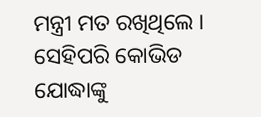ମନ୍ତ୍ରୀ ମତ ରଖିଥିଲେ । ସେହିପରି କୋଭିଡ ଯୋଦ୍ଧାଙ୍କୁ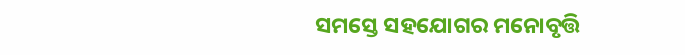ସମସ୍ତେ ସହଯୋଗର ମନୋବୃତ୍ତି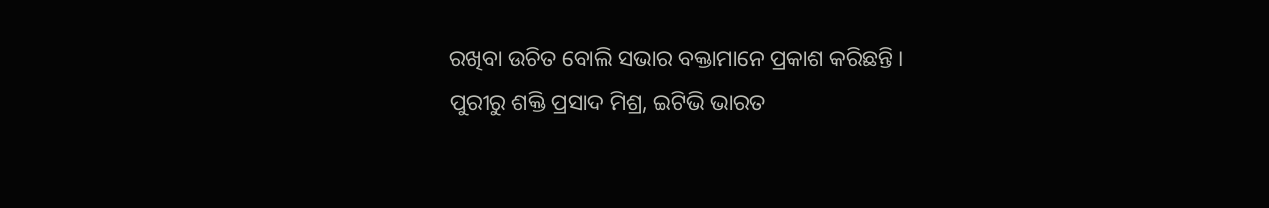ରଖିବା ଉଚିତ ବୋଲି ସଭାର ବକ୍ତାମାନେ ପ୍ରକାଶ କରିଛନ୍ତି ।
ପୁରୀରୁ ଶକ୍ତି ପ୍ରସାଦ ମିଶ୍ର, ଇଟିଭି ଭାରତ